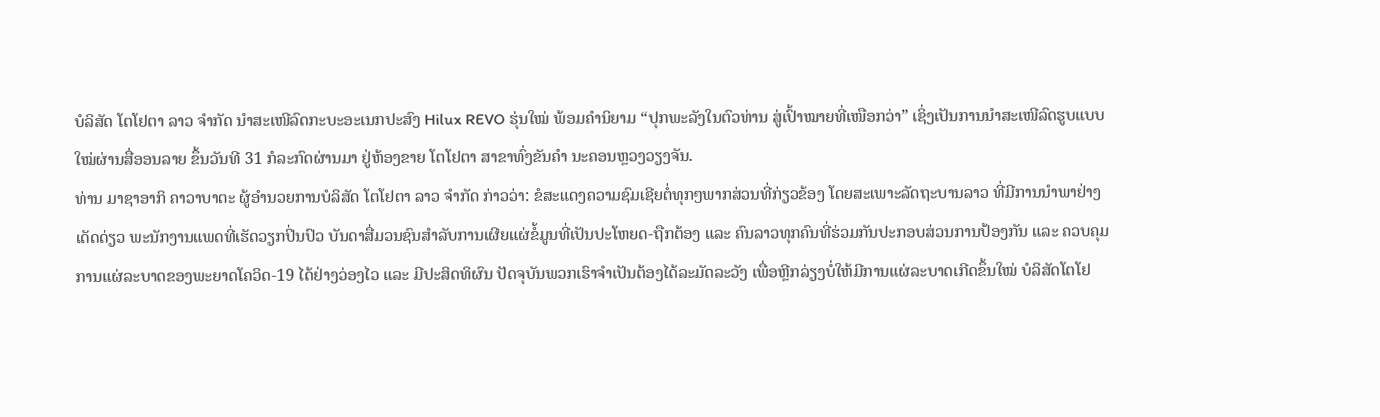ບໍລິສັດ ໂຕໂຢຕາ ລາວ ຈຳກັດ ນໍາສະເໜີລົດກະບະອະເນກປະສົງ Hilux REVO ຮຸ່ນໃໝ່ ພ້ອມຄຳນິຍາມ “ປຸກພະລັງໃນຕົວທ່ານ ສູ່ເປົ້າໝາຍທີ່ເໜືອກວ່າ” ເຊິ່ງເປັນການນໍາສະເໜີລົດຮູບແບບໃໝ່ຜ່ານສື່ອອນລາຍ ຂຶ້ນວັນທີ 31 ກໍລະກົດຜ່ານມາ ຢູ່ຫ້ອງຂາຍ ໂຕໂຢຕາ ສາຂາທົ່ງຂັນຄຳ ນະຄອນຫຼວງວຽງຈັນ.
ທ່ານ ມາຊາອາກິ ຄາວາບາຕະ ຜູ້ອຳນວຍການບໍລິສັດ ໂຕໂຢຕາ ລາວ ຈຳກັດ ກ່າວວ່າ: ຂໍສະແດງຄວາມຊົມເຊີຍຕໍ່ທຸກໆພາກສ່ວນທີ່ກ່ຽວຂ້ອງ ໂດຍສະເພາະລັດຖະບານລາວ ທີ່ມີການນຳພາຢ່າງເດັດດ່ຽວ ພະນັກງານແພດທີ່ເຮັດວຽກປິ່ນປົວ ບັນດາສື່ມວນຊົນສຳລັບການເຜີຍແຜ່ຂໍ້ມູນທີ່ເປັນປະໂຫຍດ-ຖືກຕ້ອງ ແລະ ຄົນລາວທຸກຄົນທີ່ຮ່ວມກັນປະກອບສ່ວນການປ້ອງກັນ ແລະ ຄວບຄຸມການແຜ່ລະບາດຂອງພະຍາດໂຄວິດ-19 ໄດ້ຢ່າງວ່ອງໄວ ແລະ ມີປະສິດທິຜົນ ປັດຈຸບັນພວກເຮົາຈຳເປັນຕ້ອງໄດ້ລະມັດລະວັງ ເພື່ອຫຼີກລ່ຽງບໍ່ໃຫ້ມີການແຜ່ລະບາດເກີດຂຶ້ນໃໝ່ ບໍລິສັດໂຕໂຢ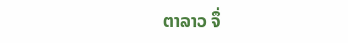ຕາລາວ ຈຶ່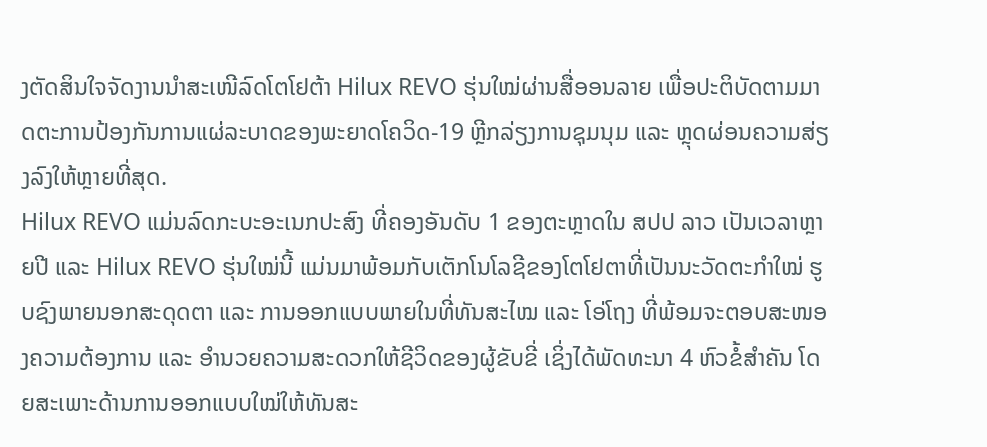ງຕັດສິນໃຈຈັດງານນໍາສະເໜີລົດໂຕໂຢຕ້າ Hilux REVO ຮຸ່ນໃໝ່ຜ່ານສື່ອອນລາຍ ເພື່ອປະຕິບັດຕາມມາດຕະການປ້ອງກັນການແຜ່ລະບາດຂອງພະຍາດໂຄວິດ-19 ຫຼີກລ່ຽງການຊຸມນຸມ ແລະ ຫຼຸດຜ່ອນຄວາມສ່ຽງລົງໃຫ້ຫຼາຍທີ່ສຸດ.
Hilux REVO ແມ່ນລົດກະບະອະເນກປະສົງ ທີ່ຄອງອັນດັບ 1 ຂອງຕະຫຼາດໃນ ສປປ ລາວ ເປັນເວລາຫຼາຍປີ ແລະ Hilux REVO ຮຸ່ນໃໝ່ນີ້ ແມ່ນມາພ້ອມກັບເຕັກໂນໂລຊີຂອງໂຕໂຢຕາທີ່ເປັນນະວັດຕະກຳໃໝ່ ຮູບຊົງພາຍນອກສະດຸດຕາ ແລະ ການອອກແບບພາຍໃນທີ່ທັນສະໄໝ ແລະ ໂອ່ໂຖງ ທີ່ພ້ອມຈະຕອບສະໜອງຄວາມຕ້ອງການ ແລະ ອຳນວຍຄວາມສະດວກໃຫ້ຊີວິດຂອງຜູ້ຂັບຂີ່ ເຊິ່ງໄດ້ພັດທະນາ 4 ຫົວຂໍ້ສຳຄັນ ໂດຍສະເພາະດ້ານການອອກແບບໃໝ່ໃຫ້ທັນສະ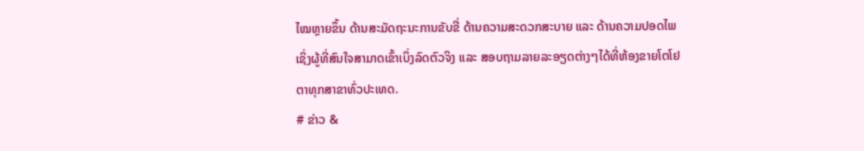ໄໝຫຼາຍຂຶ້ນ ດ້ານສະມັດຖະນະການຂັບຂີ່ ດ້ານຄວາມສະດວກສະບາຍ ແລະ ດ້ານຄວາມປອດໄພ ເຊິ່ງຜູ້ທີ່ສົນໃຈສາມາດເຂົ້າເບິ່ງລົດຕົວຈິງ ແລະ ສອບຖາມລາຍລະອຽດຕ່າງໆໄດ້ທີ່ຫ້ອງຂາຍໂຕໂຢຕາທຸກສາຂາທົ່ວປະເທດ.
# ຂ່າວ &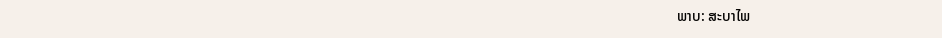ພາບ: ສະບາໄພ